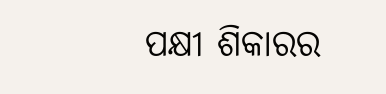ପକ୍ଷୀ ଶିକାରର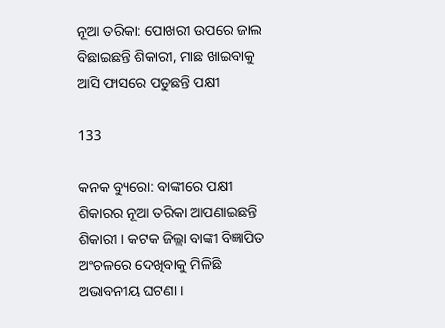ନୂଆ ତରିକା: ପୋଖରୀ ଉପରେ ଜାଲ ବିଛାଇଛନ୍ତି ଶିକାରୀ, ମାଛ ଖାଇବାକୁ ଆସି ଫାସରେ ପଡୁଛନ୍ତି ପକ୍ଷୀ

133

କନକ ବ୍ୟୁରୋ: ବାଙ୍କୀରେ ପକ୍ଷୀ ଶିକାରର ନୂଆ ତରିକା ଆପଣାଇଛନ୍ତି ଶିକାରୀ । କଟକ ଜିଲ୍ଲା ବାଙ୍କୀ ବିଜ୍ଞାପିତ ଅଂଚଳରେ ଦେଖିବାକୁ ମିଳିଛି ଅଭାବନୀୟ ଘଟଣା ।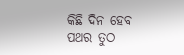କିଛି ଦିନ ହେବ ପଥର ତୁଠ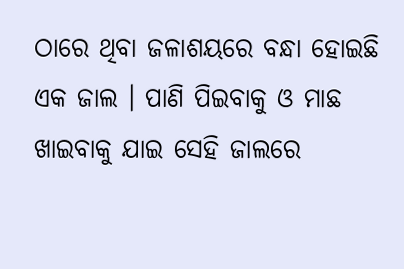ଠାରେ ଥିବା ଜଳାଶୟରେ ବନ୍ଧା ହୋଇଛି ଏକ ଜାଲ । ପାଣି ପିଇବାକୁ ଓ ମାଛ ଖାଇବାକୁ ଯାଇ ସେହି ଜାଲରେ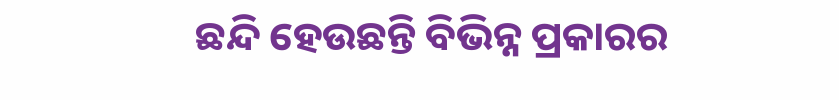ଛନ୍ଦି ହେଉଛନ୍ତି ବିଭିନ୍ନ ପ୍ରକାରର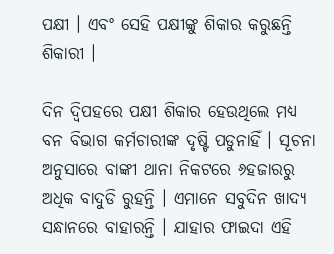ପକ୍ଷୀ । ଏବଂ ସେହି ପକ୍ଷୀଙ୍କୁ ଶିକାର କରୁଛନ୍ତି ଶିକାରୀ ।

ଦିନ ଦ୍ୱିପହରେ ପକ୍ଷୀ ଶିକାର ହେଉଥିଲେ ମଧ୍ୟ ବନ ବିଭାଗ କର୍ମଚାରୀଙ୍କ ଦୃଷ୍ଟି ପଡୁନାହିଁ । ସୂଚନା ଅନୁସାରେ ବାଙ୍କୀ ଥାନା ନିକଟରେ ୬ହଜାରରୁ ଅଧିକ ବାଦୁଡି ରୁହନ୍ତି । ଏମାନେ ସବୁଦିନ ଖାଦ୍ୟ ସନ୍ଧାନରେ ବାହାରନ୍ତି । ଯାହାର ଫାଇଦା ଏହି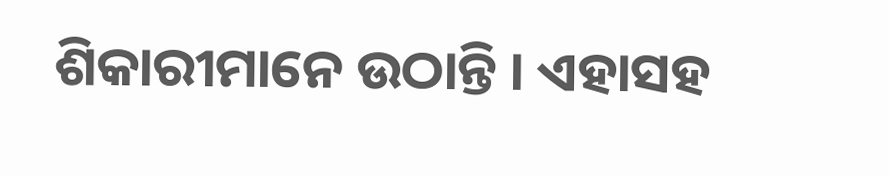ଶିକାରୀମାନେ ଉଠାନ୍ତି । ଏହାସହ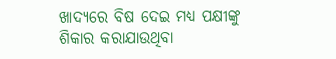ଖାଦ୍ୟରେ ବିଷ ଦେଇ ମଧ୍ୟ ପକ୍ଷୀଙ୍କୁ ଶିକାର କରାଯାଉଥିବା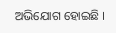ଅଭିଯୋଗ ହୋଇଛି ।